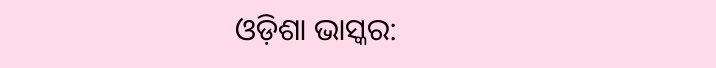ଓଡ଼ିଶା ଭାସ୍କର: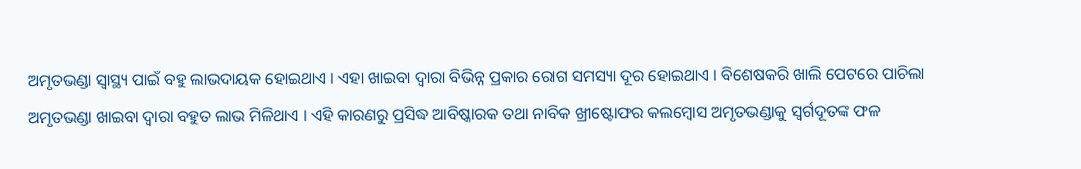ଅମୃତଭଣ୍ଡା ସ୍ୱାସ୍ଥ୍ୟ ପାଇଁ ବହୁ ଲାଭଦାୟକ ହୋଇଥାଏ । ଏହା ଖାଇବା ଦ୍ୱାରା ବିଭିନ୍ନ ପ୍ରକାର ରୋଗ ସମସ୍ୟା ଦୂର ହୋଇଥାଏ । ବିଶେଷକରି ଖାଲି ପେଟରେ ପାଚିଲା ଅମୃତଭଣ୍ଡା ଖାଇବା ଦ୍ୱାରା ବହୁତ ଲାଭ ମିଳିଥାଏ । ଏହି କାରଣରୁ ପ୍ରସିଦ୍ଧ ଆବିଷ୍କାରକ ତଥା ନାବିକ ଖ୍ରୀଷ୍ଟୋଫର କଲମ୍ବୋସ ଅମୃତଭଣ୍ଡାକୁ ସ୍ୱର୍ଗଦୂତଙ୍କ ଫଳ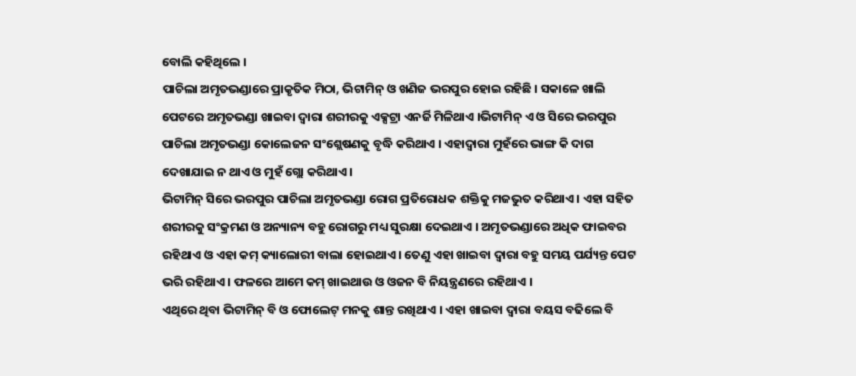ବୋଲି କହିଥିଲେ ।
ପାଚିଲା ଅମୃତଭଣ୍ଡାରେ ପ୍ରାକୃତିକ ମିଠା, ଭିଟାମିନ୍ ଓ ଖଣିଜ ଭରପୁର ହୋଇ ରହିଛି । ସକାଳେ ଖାଲି ପେଟରେ ଅମୃତଭଣ୍ଡା ଖାଇବା ଦ୍ୱାରା ଶରୀରକୁ ଏକ୍ସଟ୍ରା ଏନର୍ଜି ମିଳିଥାଏ ।ଭିଟାମିନ୍ ଏ ଓ ସିରେ ଭରପୁର ପାଚିଲା ଅମୃତଭଣ୍ଡା କୋଲେଜନ ସଂଶ୍ଲେଷଣକୁ ବୃଦ୍ଧି କରିଥାଏ । ଏହାଦ୍ୱାରା ମୁହଁରେ ଭାଙ୍ଗ କି ଦାଗ ଦେଖାଯାଇ ନ ଥାଏ ଓ ମୁହଁ ଗ୍ଲୋ କରିଥାଏ ।
ଭିଟାମିନ୍ ସିରେ ଭରପୁର ପାଚିଲା ଅମୃତଭଣ୍ଡା ରୋଗ ପ୍ରତିରୋଧକ ଶକ୍ତିକୁ ମଜଭୁତ କରିଥାଏ । ଏହା ସହିତ ଶରୀରକୁ ସଂକ୍ରମଣ ଓ ଅନ୍ୟାନ୍ୟ ବହୁ ରୋଗରୁ ମଧ୍ୟ ସୁରକ୍ଷା ଦେଇଥାଏ । ଅମୃତଭଣ୍ଡାରେ ଅଧିକ ଫାଇବର ରହିଥାଏ ଓ ଏହା କମ୍ କ୍ୟାଲୋରୀ ବାଲା ହୋଇଥାଏ । ତେଣୁ ଏହା ଖାଇବା ଦ୍ୱାରା ବହୁ ସମୟ ପର୍ଯ୍ୟନ୍ତ ପେଟ ଭରି ରହିଥାଏ । ଫଳରେ ଆମେ କମ୍ ଖାଇଥାଉ ଓ ଓଜନ ବି ନିୟନ୍ତ୍ରଣରେ ରହିଥାଏ ।
ଏଥିରେ ଥିବା ଭିଟାମିନ୍ ବି ଓ ଫୋଲେଟ୍ ମନକୁ ଶାନ୍ତ ରଖିଥାଏ । ଏହା ଖାଇବା ଦ୍ୱାରା ବୟସ ବଢିଲେ ବି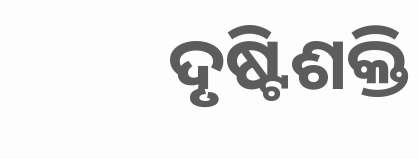ଦୃଷ୍ଟିଶକ୍ତି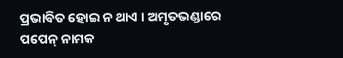ପ୍ରଭାବିତ ହୋଇ ନ ଥାଏ । ଅମୃତଭଣ୍ଡାରେ ପପେନ୍ ନାମକ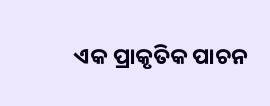ଏକ ପ୍ରାକୃତିକ ପାଚନ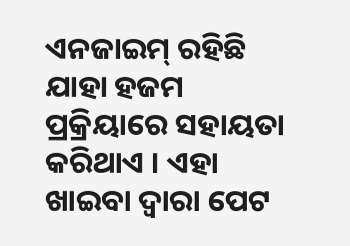ଏନଜାଇମ୍ ରହିଛି ଯାହା ହଜମ ପ୍ରକ୍ରିୟାରେ ସହାୟତା କରିଥାଏ । ଏହା ଖାଇବା ଦ୍ୱାରା ପେଟ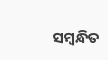ସମ୍ବନ୍ଧିତ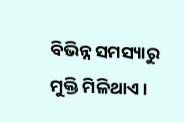ବିଭିନ୍ନ ସମସ୍ୟାରୁ ମୁକ୍ତି ମିଳିଥାଏ ।